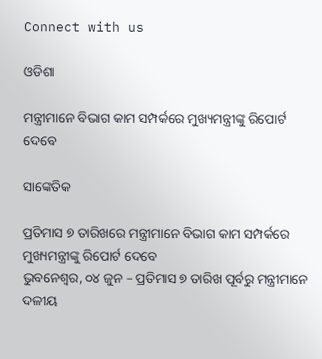Connect with us

ଓଡିଶା

ମନ୍ତ୍ରୀମାନେ ବିଭାଗ କାମ ସମ୍ପର୍କରେ ମୁଖ୍ୟମନ୍ତ୍ରୀଙ୍କୁ ରିପୋର୍ଟ ଦେବେ

ସାଙ୍କେତିକ

ପ୍ରତିମାସ ୭ ତାରିଖରେ ମନ୍ତ୍ରୀମାନେ ବିଭାଗ କାମ ସମ୍ପର୍କରେ ମୁଖ୍ୟମନ୍ତ୍ରୀଙ୍କୁ ରିପୋର୍ଟ ଦେବେ
ଭୁବନେଶ୍ୱର, ୦୪ ଜୁନ – ପ୍ରତିମାସ ୭ ତାରିଖ ପୂର୍ବରୁ ମନ୍ତ୍ରୀମାନେ ଦଳୀୟ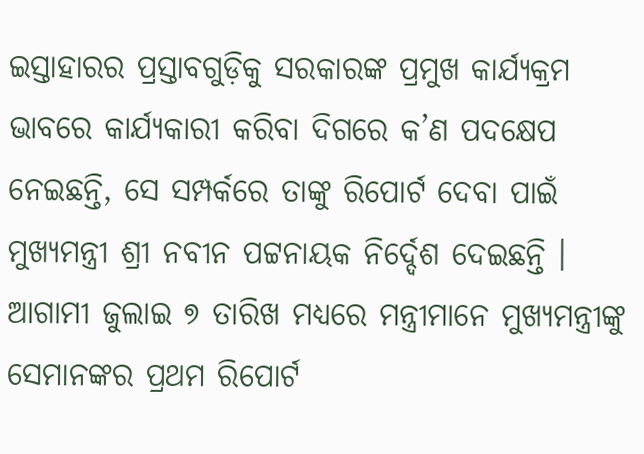ଇସ୍ତାହାରର ପ୍ରସ୍ତାବଗୁଡ଼ିକୁ ସରକାରଙ୍କ ପ୍ରମୁଖ କାର୍ଯ୍ୟକ୍ରମ ଭାବରେ କାର୍ଯ୍ୟକାରୀ କରିବା ଦିଗରେ କ’ଣ ପଦକ୍ଷେପ ନେଇଛନ୍ତି, ସେ ସମ୍ପର୍କରେ ତାଙ୍କୁ ରିପୋର୍ଟ ଦେବା ପାଇଁ ମୁଖ୍ୟମନ୍ତ୍ରୀ ଶ୍ରୀ ନବୀନ ପଟ୍ଟନାୟକ ନିର୍ଦ୍ଦେଶ ଦେଇଛନ୍ତି । ଆଗାମୀ ଜୁଲାଇ ୭ ତାରିଖ ମଧ୍ୟରେ ମନ୍ତ୍ରୀମାନେ ମୁଖ୍ୟମନ୍ତ୍ରୀଙ୍କୁ ସେମାନଙ୍କର ପ୍ରଥମ ରିପୋର୍ଟ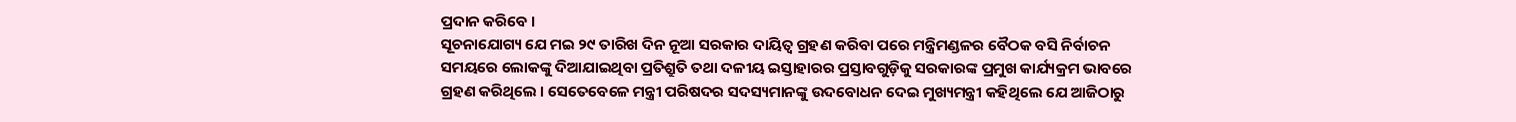ପ୍ରଦାନ କରିବେ ।
ସୂଚନାଯୋଗ୍ୟ ଯେ ମଇ ୨୯ ତାରିଖ ଦିନ ନୂଆ ସରକାର ଦାୟିତ୍ୱ ଗ୍ରହଣ କରିବା ପରେ ମନ୍ତ୍ରିମଣ୍ଡଳର ବୈଠକ ବସି ନିର୍ବାଚନ ସମୟରେ ଲୋକଙ୍କୁ ଦିଆଯାଇଥିବା ପ୍ରତିଶ୍ରୁତି ତଥା ଦଳୀୟ ଇସ୍ତାହାରର ପ୍ରସ୍ତାବଗୁଡ଼ିକୁ ସରକାରଙ୍କ ପ୍ରମୁଖ କାର୍ଯ୍ୟକ୍ରମ ଭାବରେ ଗ୍ରହଣ କରିଥିଲେ । ସେତେବେଳେ ମନ୍ତ୍ରୀ ପରିଷଦର ସଦସ୍ୟମାନଙ୍କୁ ଉଦବୋଧନ ଦେଇ ମୁଖ୍ୟମନ୍ତ୍ରୀ କହିଥିଲେ ଯେ ଆଜିଠାରୁ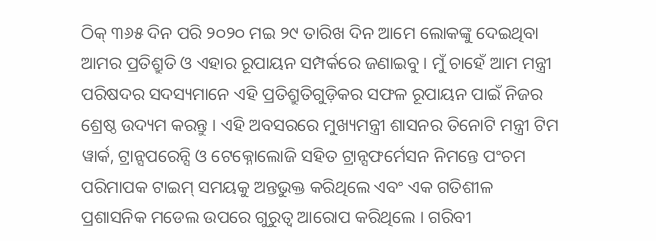ଠିକ୍ ୩୬୫ ଦିନ ପରି ୨୦୨୦ ମଇ ୨୯ ତାରିଖ ଦିନ ଆମେ ଲୋକଙ୍କୁ ଦେଇଥିବା ଆମର ପ୍ରତିଶ୍ରୁତି ଓ ଏହାର ରୂପାୟନ ସମ୍ପର୍କରେ ଜଣାଇବୁ । ମୁଁ ଚାହେଁ ଆମ ମନ୍ତ୍ରୀ ପରିଷଦର ସଦସ୍ୟମାନେ ଏହି ପ୍ରତିଶ୍ରୁତିଗୁଡ଼ିକର ସଫଳ ରୂପାୟନ ପାଇଁ ନିଜର ଶ୍ରେଷ୍ଠ ଉଦ୍ୟମ କରନ୍ତୁ । ଏହି ଅବସରରେ ମୁଖ୍ୟମନ୍ତ୍ରୀ ଶାସନର ତିନୋଟି ମନ୍ତ୍ରୀ ଟିମ ୱାର୍କ, ଟ୍ରାନ୍ସପରେନ୍ସି ଓ ଟେକ୍ନୋଲୋଜି ସହିତ ଟ୍ରାନ୍ସଫର୍ମେସନ ନିମନ୍ତେ ପଂଚମ ପରିମାପକ ଟାଇମ୍ ସମୟକୁ ଅନ୍ତଭୁକ୍ତ କରିଥିଲେ ଏବଂ ଏକ ଗତିଶୀଳ ପ୍ରଶାସନିକ ମଡେଲ ଉପରେ ଗୁରୁତ୍ୱ ଆରୋପ କରିଥିଲେ । ଗରିବୀ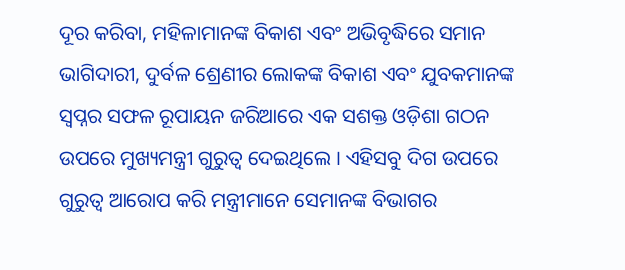ଦୂର କରିବା, ମହିଳାମାନଙ୍କ ବିକାଶ ଏବଂ ଅଭିବୃଦ୍ଧିରେ ସମାନ ଭାଗିଦାରୀ, ଦୁର୍ବଳ ଶ୍ରେଣୀର ଲୋକଙ୍କ ବିକାଶ ଏବଂ ଯୁବକମାନଙ୍କ ସ୍ୱପ୍ନର ସଫଳ ରୂପାୟନ ଜରିଆରେ ଏକ ସଶକ୍ତ ଓଡ଼ିଶା ଗଠନ ଉପରେ ମୁଖ୍ୟମନ୍ତ୍ରୀ ଗୁରୁତ୍ୱ ଦେଇଥିଲେ । ଏହିସବୁ ଦିଗ ଉପରେ ଗୁରୁତ୍ୱ ଆରୋପ କରି ମନ୍ତ୍ରୀମାନେ ସେମାନଙ୍କ ବିଭାଗର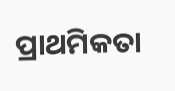ପ୍ରାଥମିକତା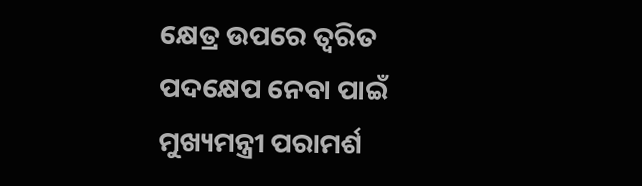କ୍ଷେତ୍ର ଉପରେ ତ୍ୱରିତ ପଦକ୍ଷେପ ନେବା ପାଇଁ ମୁଖ୍ୟମନ୍ତ୍ରୀ ପରାମର୍ଶ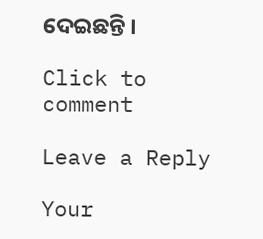ଦେଇଛନ୍ତି ।

Click to comment

Leave a Reply

Your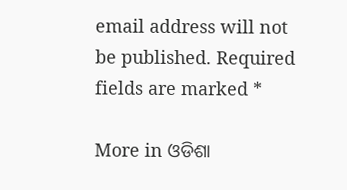email address will not be published. Required fields are marked *

More in ଓଡିଶା